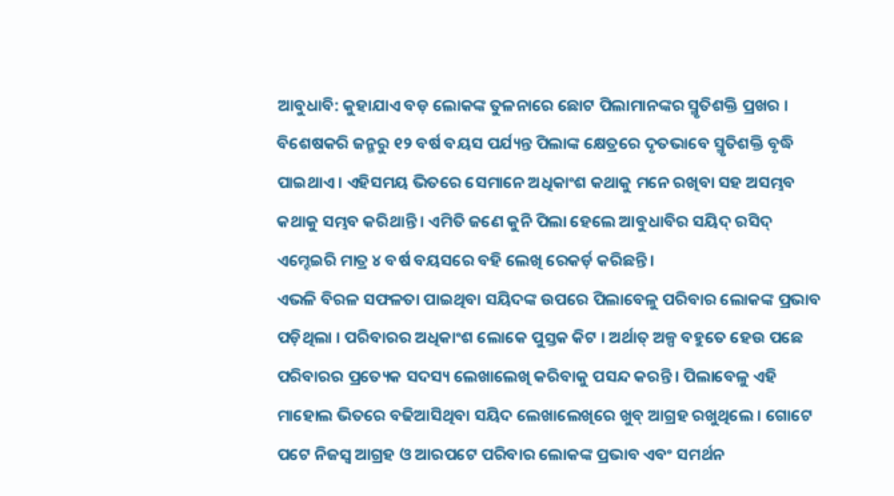ଆବୁଧାବି: କୁହାଯାଏ ବଡ଼ ଲୋକଙ୍କ ତୁଳନାରେ ଛୋଟ ପିଲାମାନଙ୍କର ସ୍ମୃତିଶକ୍ତି ପ୍ରଖର । ବିଶେଷକରି ଜନ୍ମରୁ ୧୨ ବର୍ଷ ବୟସ ପର୍ଯ୍ୟନ୍ତ ପିଲାଙ୍କ କ୍ଷେତ୍ରରେ ଦୃତଭାବେ ସ୍ମୃତିଶକ୍ତି ବୃଦ୍ଧି ପାଇଥାଏ । ଏହିସମୟ ଭିତରେ ସେମାନେ ଅଧିକାଂଶ କଥାକୁ ମନେ ରଖିବା ସହ ଅସମ୍ଭବ କଥାକୁ ସମ୍ଭବ କରିଥାନ୍ତି । ଏମିତି ଜଣେ କୁନି ପିଲା ହେଲେ ଆବୁଧାବିର ସୟିଦ୍ ରସିଦ୍ ଏମ୍ହେଇରି ମାତ୍ର ୪ ବର୍ଷ ବୟସରେ ବହି ଲେଖି ରେକର୍ଡ଼ କରିଛନ୍ତି ।
ଏଭଳି ବିରଳ ସଫଳତା ପାଇଥିବା ସୟିଦଙ୍କ ଉପରେ ପିଲାବେଳୁ ପରିବାର ଲୋକଙ୍କ ପ୍ରଭାବ ପଡ଼ିଥିଲା । ପରିବାରର ଅଧିକାଂଶ ଲୋକେ ପୁସ୍ତକ କିଟ । ଅର୍ଥାତ୍ ଅଳ୍ପ ବହୁତେ ହେଉ ପଛେ ପରିବାରର ପ୍ରତ୍ୟେକ ସଦସ୍ୟ ଲେଖାଲେଖି କରିବାକୁ ପସନ୍ଦ କରନ୍ତି । ପିଲାବେଳୁ ଏହି ମାହୋଲ ଭିତରେ ବଢିଆସିଥିବା ସୟିଦ ଲେଖାଲେଖିରେ ଖୁବ୍ ଆଗ୍ରହ ରଖୁଥିଲେ । ଗୋଟେ ପଟେ ନିଜସ୍ୱ ଆଗ୍ରହ ଓ ଆରପଟେ ପରିବାର ଲୋକଙ୍କ ପ୍ରଭାବ ଏବଂ ସମର୍ଥନ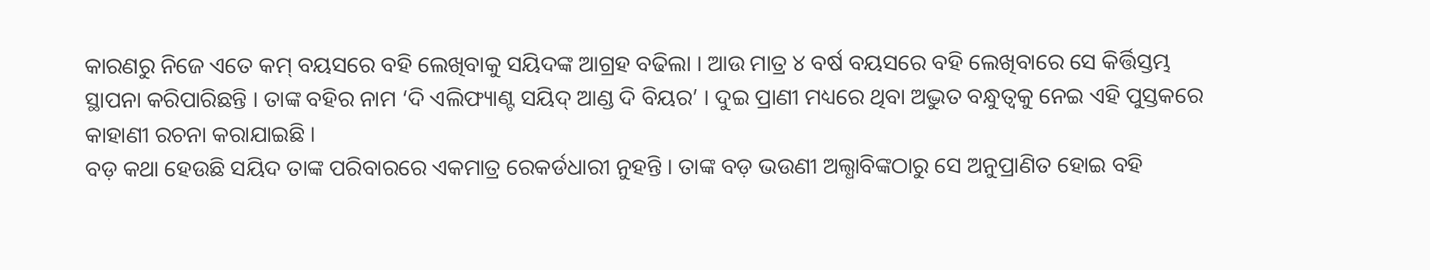କାରଣରୁ ନିଜେ ଏତେ କମ୍ ବୟସରେ ବହି ଲେଖିବାକୁ ସୟିଦଙ୍କ ଆଗ୍ରହ ବଢିଲା । ଆଉ ମାତ୍ର ୪ ବର୍ଷ ବୟସରେ ବହି ଲେଖିବାରେ ସେ କିର୍ତ୍ତିସ୍ତମ୍ଭ ସ୍ଥାପନା କରିପାରିଛନ୍ତି । ତାଙ୍କ ବହିର ନାମ ‘ଦି ଏଲିଫ୍ୟାଣ୍ଟ ସୟିଦ୍ ଆଣ୍ଡ ଦି ବିୟର’ । ଦୁଇ ପ୍ରାଣୀ ମଧ୍ୟରେ ଥିବା ଅଦ୍ଭୁତ ବନ୍ଧୁତ୍ୱକୁ ନେଇ ଏହି ପୁସ୍ତକରେ କାହାଣୀ ରଚନା କରାଯାଇଛି ।
ବଡ଼ କଥା ହେଉଛି ସୟିଦ ତାଙ୍କ ପରିବାରରେ ଏକମାତ୍ର ରେକର୍ଡଧାରୀ ନୁହନ୍ତି । ତାଙ୍କ ବଡ଼ ଭଉଣୀ ଅଲ୍ଧାବିଙ୍କଠାରୁ ସେ ଅନୁପ୍ରାଣିତ ହୋଇ ବହି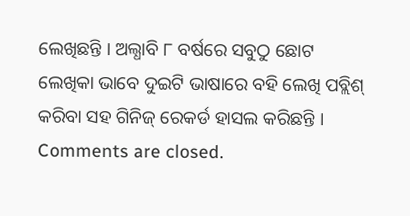ଲେଖିଛନ୍ତି । ଅଲ୍ଧାବି ୮ ବର୍ଷରେ ସବୁଠୁ ଛୋଟ ଲେଖିକା ଭାବେ ଦୁଇଟି ଭାଷାରେ ବହି ଲେଖି ପବ୍ଲିଶ୍ କରିବା ସହ ଗିନିଜ୍ ରେକର୍ଡ ହାସଲ କରିଛନ୍ତି ।
Comments are closed.